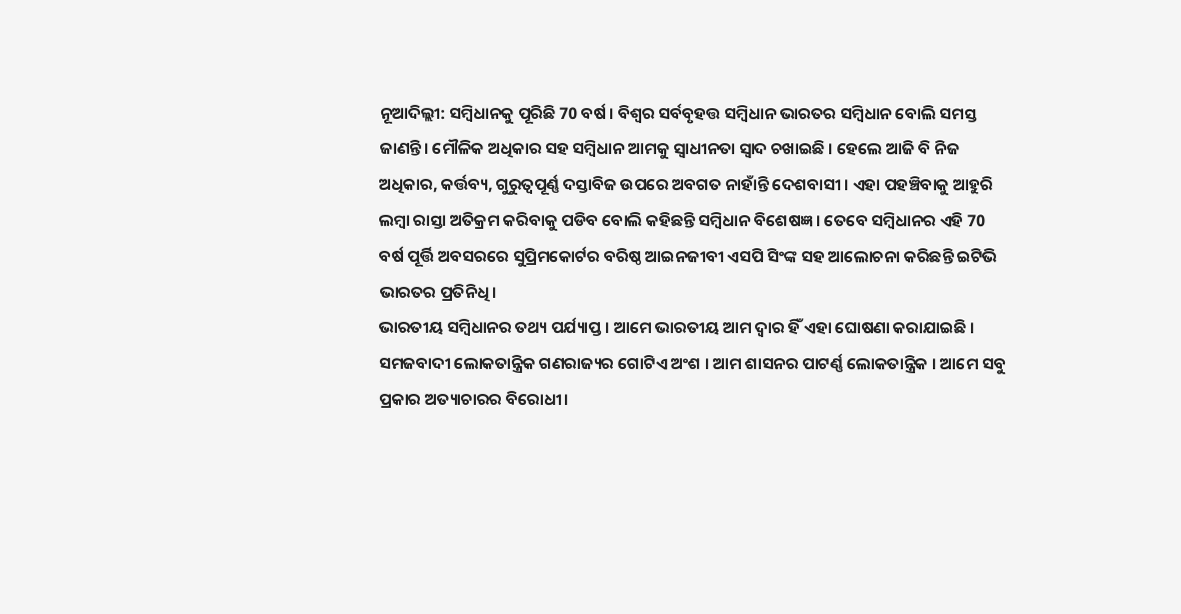ନୂଆଦିଲ୍ଲୀ: ସମ୍ବିଧାନକୁ ପୂରିଛି 70 ବର୍ଷ । ବିଶ୍ବର ସର୍ବବୃହତ୍ତ ସମ୍ବିଧାନ ଭାରତର ସମ୍ବିଧାନ ବୋଲି ସମସ୍ତ ଜାଣନ୍ତି। ମୌଳିକ ଅଧିକାର ସହ ସମ୍ବିଧାନ ଆମକୁ ସ୍ବାଧୀନତା ସ୍ବାଦ ଚଖାଇଛି । ହେଲେ ଆଜି ବି ନିଜ ଅଧିକାର, କର୍ତ୍ତବ୍ୟ, ଗୁରୁତ୍ବପୂର୍ଣ୍ଣ ଦସ୍ତାବିଜ ଉପରେ ଅବଗତ ନାହାଁନ୍ତି ଦେଶବାସୀ । ଏହା ପହଞ୍ଚିବାକୁ ଆହୁରି ଲମ୍ବା ରାସ୍ତା ଅତିକ୍ରମ କରିବାକୁ ପଡିବ ବୋଲି କହିଛନ୍ତି ସମ୍ବିଧାନ ବିଶେଷଜ୍ଞ । ତେବେ ସମ୍ବିଧାନର ଏହି 70 ବର୍ଷ ପୂର୍ତ୍ତି ଅବସରରେ ସୁପ୍ରିମକୋର୍ଟର ବରିଷ୍ଠ ଆଇନଜୀବୀ ଏସପି ସିଂଙ୍କ ସହ ଆଲୋଚନା କରିଛନ୍ତି ଇଟିଭି ଭାରତର ପ୍ରତିନିଧି।
ଭାରତୀୟ ସମ୍ବିଧାନର ତଥ୍ୟ ପର୍ଯ୍ୟାପ୍ତ । ଆମେ ଭାରତୀୟ ଆମ ଦ୍ବାର ହିଁ ଏହା ଘୋଷଣା କରାଯାଇଛି । ସମଜବାଦୀ ଲୋକତାନ୍ତ୍ରିକ ଗଣରାଜ୍ୟର ଗୋଟିଏ ଅଂଶ । ଆମ ଶାସନର ପାଟର୍ଣ୍ଣ ଲୋକତାନ୍ତ୍ରିକ । ଆମେ ସବୁ ପ୍ରକାର ଅତ୍ୟାଚାରର ବିରୋଧୀ।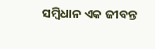ସମ୍ବିଧାନ ଏକ ଜୀବନ୍ତ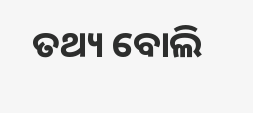ତଥ୍ୟ ବୋଲି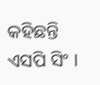କହିଛନ୍ତି ଏସପି ସିଂ ।